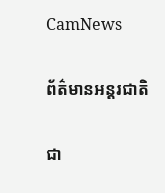CamNews

ព័ត៌មានអន្តរជាតិ

ជា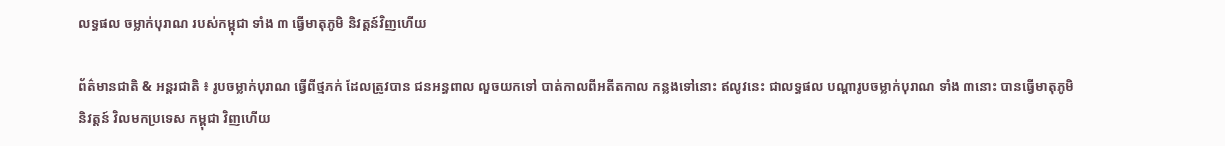លទ្ធផល ចម្លាក់បុរាណ របស់កម្ពុជា ទាំង ៣ ធ្វើមាតុភូមិ និវត្តន៍វិញហើយ

ព័ត៌មានជាតិ & អន្តរជាតិ ៖ រូបចម្លាក់បុរាណ ធ្វើពីថ្មភក់ ដែលត្រូវបាន ជនអន្ធពាល លួចយកទៅ បាត់កាលពីអតីតកាល កន្លងទៅនោះ ឥលូវនេះ ជាលទ្ធផល បណ្តារូបចម្លាក់បុរាណ ទាំង ៣នោះ បានធ្វើមាតុភូមិនិវត្តន៍ វិលមកប្រទេស កម្ពុជា វិញហើយ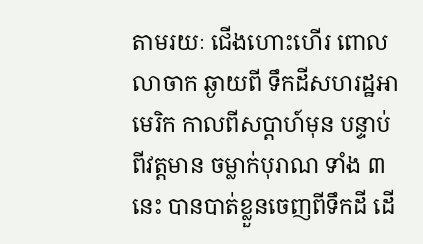តាមរយៈ ជើងហោះហើរ ពោលលាចាក ឆ្ងាយពី ទឹកដីសហរដ្ឋអាមេរិក កាលពីសប្តាហ៍មុន បន្ទាប់ពីវត្តមាន ចម្លាក់បុរាណ ទាំង ៣ នេះ បានបាត់ខ្លួនចេញពីទឹកដី ដើ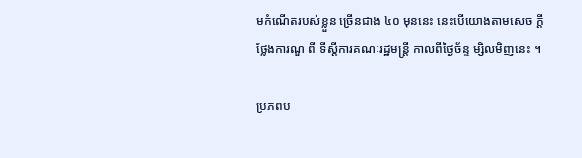មកំណើតរបស់ខ្លួន ច្រើនជាង ៤០ មុននេះ នេះបើយោងតាមសេច ក្តីថ្លែងការណួ ពី ទីស្តីការគណៈរដ្ឋមន្រ្តី កាលពីថ្ងៃច័ន្ទ ម្សិលមិញនេះ ។

ប្រភពប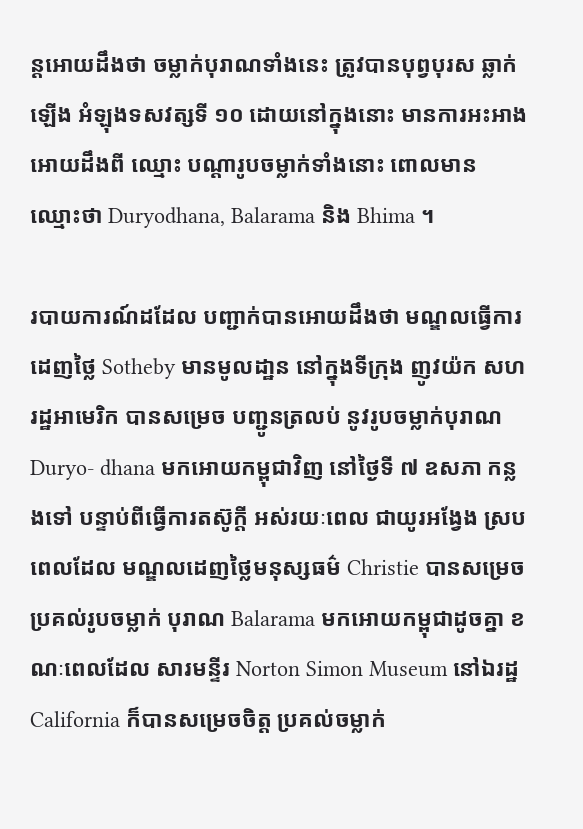ន្តអោយដឹងថា ចម្លាក់បុរាណទាំងនេះ ត្រូវបានបុព្វបុរស ឆ្លាក់ឡើង អំឡុងទសវត្សទី ១០ ដោយនៅក្នុងនោះ មានការអះអាង អោយដឹងពី ឈ្មោះ បណ្តារូបចម្លាក់ទាំងនោះ ពោលមាន ឈ្មោះថា Duryodhana, Balarama និង Bhima ។

របាយការណ៍ដដែល បញ្ជាក់បានអោយដឹងថា មណ្ឌលធ្វើការដេញថ្លៃ Sotheby មានមូលដា្ឋន នៅក្នុងទីក្រុង ញូវយ៉ក សហរដ្ឋអាមេរិក បានសម្រេច បញ្ជូនត្រលប់ នូវរូបចម្លាក់បុរាណ Duryo- dhana មកអោយកម្ពុជាវិញ នៅថ្ងៃទី ៧ ឧសភា កន្លងទៅ បន្ទាប់ពីធ្វើការតស៊ូក្តី អស់រយៈពេល ជាយូរអង្វែង ស្របពេលដែល មណ្ឌលដេញថ្លៃមនុស្សធម៌ Christie បានសម្រេចប្រគល់រូបចម្លាក់ បុរាណ Balarama មកអោយកម្ពុជាដូចគ្នា ខណៈពេលដែល សារមន្ទីរ Norton Simon Museum នៅឯរដ្ឋ California ក៏បានសម្រេចចិត្ត ប្រគល់ចម្លាក់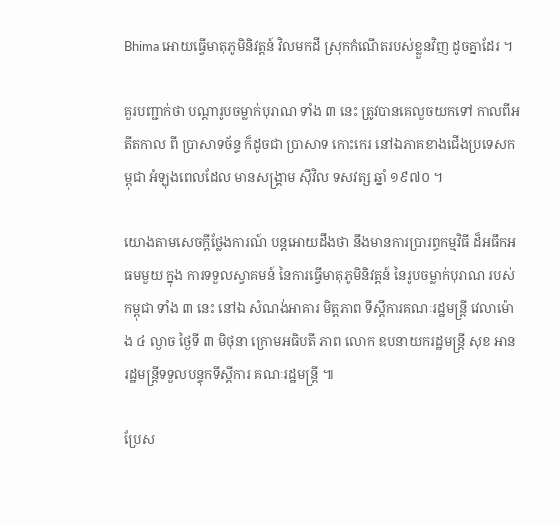Bhima អោយធ្វើមាតុភូមិនិវត្តន៍ វិលមកដី ស្រុកកំណើតរបស់ខ្លួនវិញ ដូចគ្នាដែរ ។

គួរបញ្ជាក់ថា បណ្តារូបចម្លាក់បុរាណ ទាំង ៣ នេះ ត្រូវបានគេលួចយកទៅ កាលពីអតីតកាល ពី ប្រាសាទច័ន្ទ ក៏ដូចជា ប្រាសាទ កោះកេរ នៅឯភាគខាងជើងប្រទេសកម្ពុជា អំឡុងពេលដែល មានសង្គ្រាម ស៊ីវិល ទសវត្ស ឆ្នាំ ១៩៧០ ។

យោងតាមសេចក្តីថ្លែងការណ៍ បន្តអោយដឹងថា នឹងមានការប្រារព្ធកម្មវិធី ដ៏អធឹកអធមមួយ ក្នុង ការទទួលស្វាគមន៍ នៃការធ្វើមាតុភូមិនិវត្តន៍ នៃរូបចម្លាក់បុរាណ របស់កម្ពុជា ទាំង ៣ នេះ នៅឯ សំណង់អាគារ មិត្តភាព ទីស្តីការគណៈរដ្ឋមន្រ្តី វេលាម៉ោង ៤ ល្ងាច ថ្ងៃទី ៣ មិថុនា ក្រោមអធិបតី ភាព លោក ឧបនាយករដ្ឋមន្រ្តី សុខ អាន រដ្ឋមន្រ្តីទទួលបន្ទុកទីស្តីការ គណៈរដ្ឋមន្រ្តី ៕

ប្រែស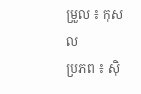ម្រួល ៖ កុសល
ប្រភព ៖ ស៊ិ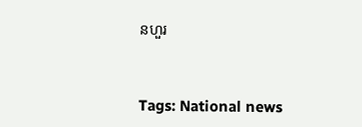នហួរ


Tags: National news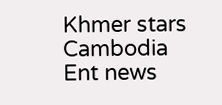Khmer stars Cambodia Ent news